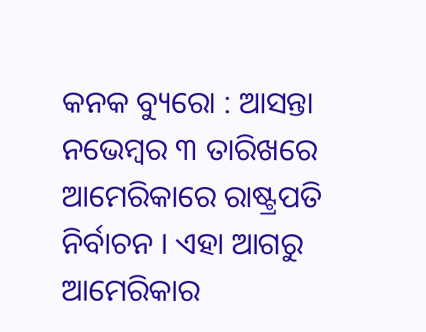କନକ ବ୍ୟୁରୋ : ଆସନ୍ତା ନଭେମ୍ୱର ୩ ତାରିଖରେ ଆମେରିକାରେ ରାଷ୍ଟ୍ରପତି ନିର୍ବାଚନ । ଏହା ଆଗରୁ ଆମେରିକାର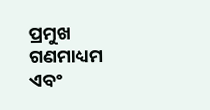ପ୍ରମୁଖ ଗଣମାଧ୍ୟମ ଏବଂ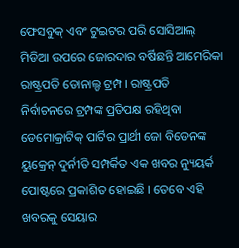ଫେସବୁକ୍ ଏବଂ ଟୁଇଟର ପରି ସୋସିଆଲ୍ ମିଡିଆ ଉପରେ ଜୋରଦାର ବର୍ଷିଛନ୍ତି ଆମେରିକା ରାଷ୍ଟ୍ରପତି ଡୋନାଲ୍ଡ ଟ୍ରମ୍ପ । ରାଷ୍ଟ୍ରପତି ନିର୍ବାଚନରେ ଟ୍ରମ୍ପଙ୍କ ପ୍ରତିପକ୍ଷ ରହିଥିବା ଡେମୋକ୍ରାଟିକ୍ ପାର୍ଟିର ପ୍ରାର୍ଥୀ ଜୋ ବିଡେନଙ୍କ ୟୁକ୍ରେନ୍ ଦୁର୍ନୀତି ସମ୍ପର୍କିତ ଏକ ଖବର ନ୍ୟୁୟର୍କ ପୋଷ୍ଟରେ ପ୍ରକାଶିତ ହୋଇଛି । ତେବେ ଏହି ଖବରକୁ ସେୟାର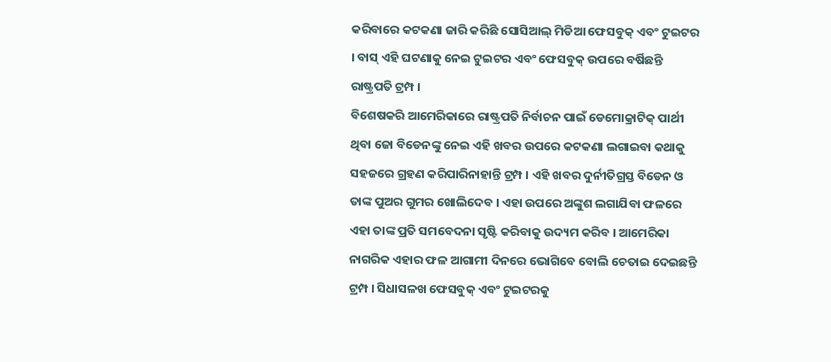କରିବାରେ କଟକଣା ଜାରି କରିଛି ସୋସିଆଲ୍ ମିଡିଆ ଫେସବୁକ୍ ଏବଂ ଟୁଇଟର । ବାସ୍ ଏହି ଘଟଣାକୁ ନେଇ ଟୁଇଟର ଏବଂ ଫେସବୁକ୍ ଉପରେ ବର୍ଷିଛନ୍ତି ରାଷ୍ଟ୍ରପତି ଟ୍ରମ୍ପ ।
ବିଶେଷକରି ଆମେରିକାରେ ରାଷ୍ଟ୍ରପତି ନିର୍ବାଚନ ପାଇଁ ଡେମୋକ୍ରାଟିକ୍ ପାର୍ଥୀ ଥିବା ଜୋ ବିଡେନଙ୍କୁ ନେଇ ଏହି ଖବର ଉପରେ କଟକଣା ଲଗାଇବା କଥାକୁ ସହଜରେ ଗ୍ରହଣ କରିପାରିନାହାନ୍ତି ଟ୍ରମ୍ପ । ଏହି ଖବର ଦୁର୍ନୀତିଗ୍ରସ୍ତ ବିଡେନ ଓ ତାଙ୍କ ପୁଅର ଗୁମର ଖୋଲିଦେବ । ଏହା ଉପରେ ଅଙ୍କୁଶ ଲଗାଯିବା ଫଳରେ ଏହା ତାଙ୍କ ପ୍ରତି ସମବେଦନା ସୃଷ୍ଟି କରିବାକୁ ଉଦ୍ୟମ କରିବ । ଆମେରିକା ନାଗରିକ ଏହାର ଫଳ ଆଗାମୀ ଦିନରେ ଭୋଗିବେ ବୋଲି ଚେତାଇ ଦେଇଛନ୍ତି ଟ୍ରମ୍ପ । ସିଧାସଳଖ ଫେସବୁକ୍ ଏବଂ ଟୁଇଟରକୁ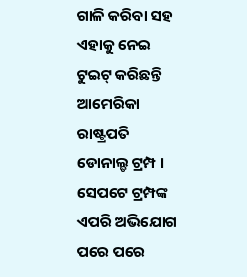ଗାଳି କରିବା ସହ ଏହାକୁ ନେଇ ଟୁଇଟ୍ କରିଛନ୍ତି ଆମେରିକା ରାଷ୍ଟ୍ରପତି ଡୋନାଲ୍ଡ ଟ୍ରମ୍ପ ।
ସେପଟେ ଟ୍ରମ୍ପଙ୍କ ଏପରି ଅଭିଯୋଗ ପରେ ପରେ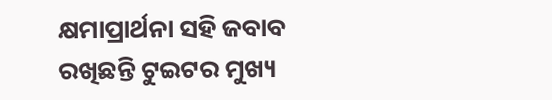କ୍ଷମାପ୍ରାର୍ଥନା ସହି ଜବାବ ରଖିଛନ୍ତି ଟୁଇଟର ମୁଖ୍ୟ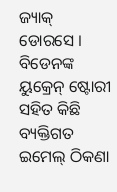ଜ୍ୟାକ୍ ଡୋରସେ । ବିଡେନଙ୍କ ୟୁକ୍ରେନ୍ ଷ୍ଟୋରୀ ସହିତ କିଛି ବ୍ୟକ୍ତିଗତ ଇମେଲ୍ ଠିକଣା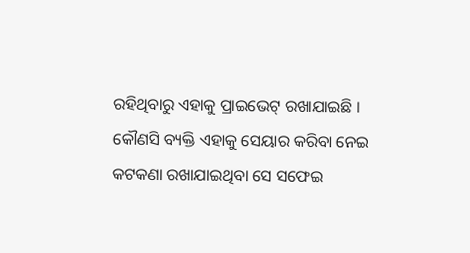ରହିଥିବାରୁ ଏହାକୁ ପ୍ରାଇଭେଟ୍ ରଖାଯାଇଛି । କୌଣସି ବ୍ୟକ୍ତି ଏହାକୁ ସେୟାର କରିବା ନେଇ କଟକଣା ରଖାଯାଇଥିବା ସେ ସଫେଇ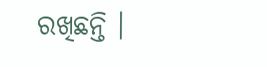ରଖିଛନ୍ତି ।